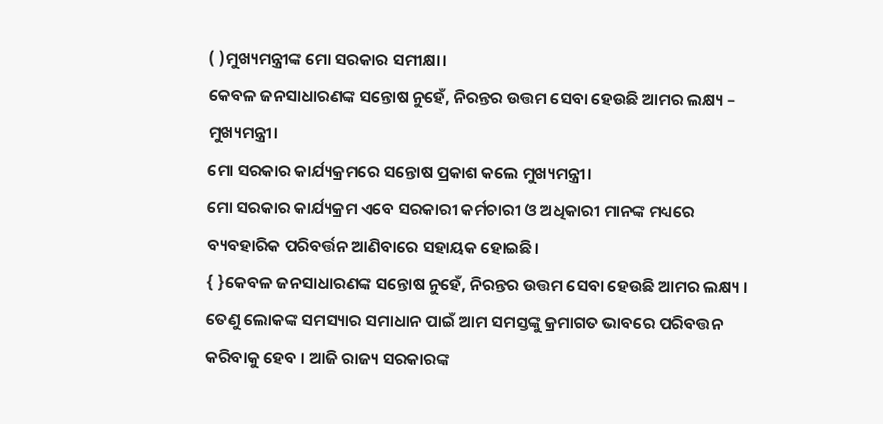( )ମୁଖ୍ୟମନ୍ତ୍ରୀଙ୍କ ମୋ ସରକାର ସମୀକ୍ଷା।
କେବଳ ଜନସାଧାରଣଙ୍କ ସନ୍ତୋଷ ନୁହେଁ, ନିରନ୍ତର ଉତ୍ତମ ସେବା ହେଉଛି ଆମର ଲକ୍ଷ୍ୟ – ମୁଖ୍ୟମନ୍ତ୍ରୀ।
ମୋ ସରକାର କାର୍ଯ୍ୟକ୍ରମରେ ସନ୍ତୋଷ ପ୍ରକାଶ କଲେ ମୁଖ୍ୟମନ୍ତ୍ରୀ।
ମୋ ସରକାର କାର୍ଯ୍ୟକ୍ରମ ଏବେ ସରକାରୀ କର୍ମଚାରୀ ଓ ଅଧିକାରୀ ମାନଙ୍କ ମଧ୍ୟରେ ବ୍ୟବହାରିକ ପରିବର୍ତ୍ତନ ଆଣିବାରେ ସହାୟକ ହୋଇଛି।
{ }କେବଳ ଜନସାଧାରଣଙ୍କ ସନ୍ତୋଷ ନୁହେଁ, ନିରନ୍ତର ଉତ୍ତମ ସେବା ହେଉଛି ଆମର ଲକ୍ଷ୍ୟ । ତେଣୁ ଲୋକଙ୍କ ସମସ୍ୟାର ସମାଧାନ ପାଇଁ ଆମ ସମସ୍ତଙ୍କୁ କ୍ରମାଗତ ଭାବରେ ପରିବତ୍ତନ କରିବାକୁ ହେବ । ଆଜି ରାଜ୍ୟ ସରକାରଙ୍କ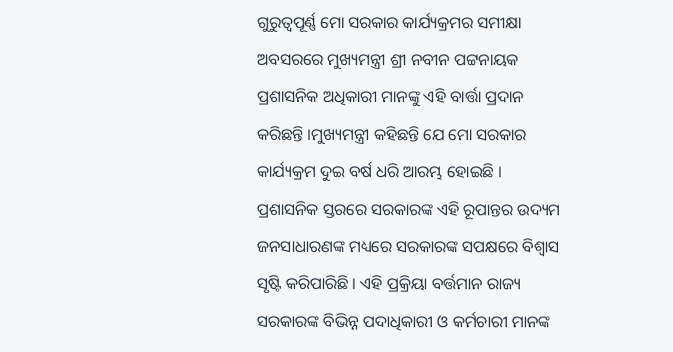ଗୁରୁତ୍ବପୂର୍ଣ୍ଣ ମୋ ସରକାର କାର୍ଯ୍ୟକ୍ରମର ସମୀକ୍ଷା ଅବସରରେ ମୁଖ୍ୟମନ୍ତ୍ରୀ ଶ୍ରୀ ନବୀନ ପଟ୍ଟନାୟକ ପ୍ରଶାସନିକ ଅଧିକାରୀ ମାନଙ୍କୁ ଏହି ବାର୍ତ୍ତା ପ୍ରଦାନ କରିଛନ୍ତି ।ମୁଖ୍ୟମନ୍ତ୍ରୀ କହିଛନ୍ତି ଯେ ମୋ ସରକାର କାର୍ଯ୍ୟକ୍ରମ ଦୁଇ ବର୍ଷ ଧରି ଆରମ୍ଭ ହୋଇଛି । ପ୍ରଶାସନିକ ସ୍ତରରେ ସରକାରଙ୍କ ଏହି ରୂପାନ୍ତର ଉଦ୍ୟମ ଜନସାଧାରଣଙ୍କ ମଧ୍ୟରେ ସରକାରଙ୍କ ସପକ୍ଷରେ ବିଶ୍ବାସ ସୃଷ୍ଟି କରିପାରିଛି । ଏହି ପ୍ରକ୍ରିୟା ବର୍ତ୍ତମାନ ରାଜ୍ୟ ସରକାରଙ୍କ ବିଭିନ୍ନ ପଦାଧିକାରୀ ଓ କର୍ମଚାରୀ ମାନଙ୍କ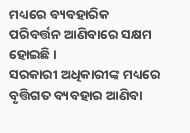ମଧ୍ୟରେ ବ୍ୟବହାରିକ ପରିବର୍ତ୍ତନ ଆଣିବାରେ ସକ୍ଷମ ହୋଇଛି ।
ସରକାରୀ ଅଧିକାରୀଙ୍କ ମଧ୍ୟରେ ବୃତ୍ତିଗତ ବ୍ୟବହାର ଆଣିବା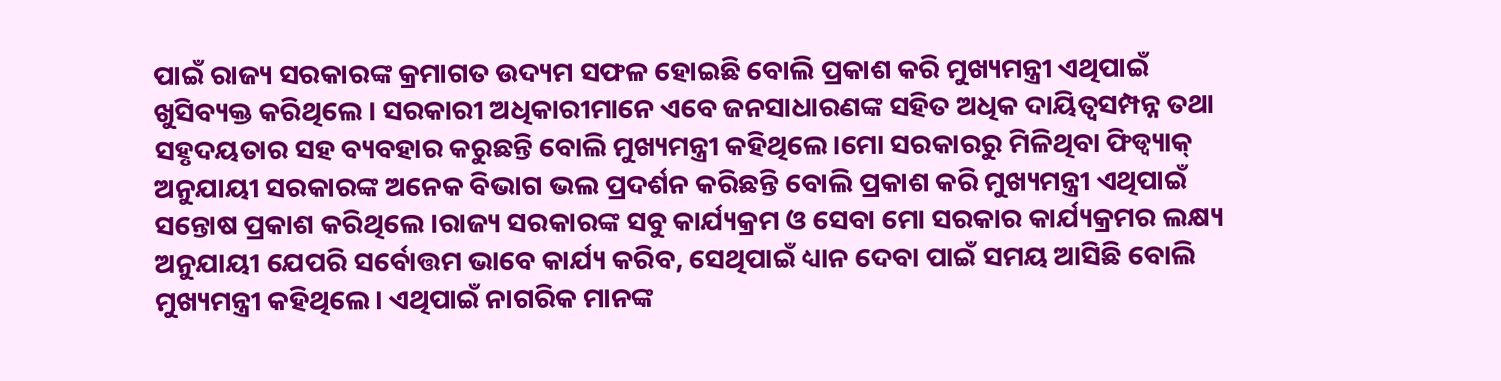ପାଇଁ ରାଜ୍ୟ ସରକାରଙ୍କ କ୍ରମାଗତ ଉଦ୍ୟମ ସଫଳ ହୋଇଛି ବୋଲି ପ୍ରକାଶ କରି ମୁଖ୍ୟମନ୍ତ୍ରୀ ଏଥିପାଇଁ ଖୁସିବ୍ୟକ୍ତ କରିଥିଲେ । ସରକାରୀ ଅଧିକାରୀମାନେ ଏବେ ଜନସାଧାରଣଙ୍କ ସହିତ ଅଧିକ ଦାୟିତ୍ବସମ୍ପନ୍ନ ତଥା ସହୃଦୟତାର ସହ ବ୍ୟବହାର କରୁଛନ୍ତି ବୋଲି ମୁଖ୍ୟମନ୍ତ୍ରୀ କହିଥିଲେ।ମୋ ସରକାରରୁ ମିଳିଥିବା ଫିଡ୍ବ୍ୟାକ୍ ଅନୁଯାୟୀ ସରକାରଙ୍କ ଅନେକ ବିଭାଗ ଭଲ ପ୍ରଦର୍ଶନ କରିଛନ୍ତି ବୋଲି ପ୍ରକାଶ କରି ମୁଖ୍ୟମନ୍ତ୍ରୀ ଏଥିପାଇଁ ସନ୍ତୋଷ ପ୍ରକାଶ କରିଥିଲେ ।ରାଜ୍ୟ ସରକାରଙ୍କ ସବୁ କାର୍ଯ୍ୟକ୍ରମ ଓ ସେବା ମୋ ସରକାର କାର୍ଯ୍ୟକ୍ରମର ଲକ୍ଷ୍ୟ ଅନୁଯାୟୀ ଯେପରି ସର୍ବୋତ୍ତମ ଭାବେ କାର୍ଯ୍ୟ କରିବ, ସେଥିପାଇଁ ଧ୍ୟାନ ଦେବା ପାଇଁ ସମୟ ଆସିଛି ବୋଲି ମୁଖ୍ୟମନ୍ତ୍ରୀ କହିଥିଲେ। ଏଥିପାଇଁ ନାଗରିକ ମାନଙ୍କ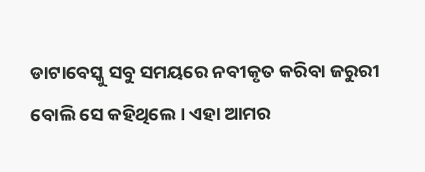ଡାଟାବେସ୍କୁ ସବୁ ସମୟରେ ନବୀକୃତ କରିବା ଜରୁରୀ ବୋଲି ସେ କହିଥିଲେ । ଏହା ଆମର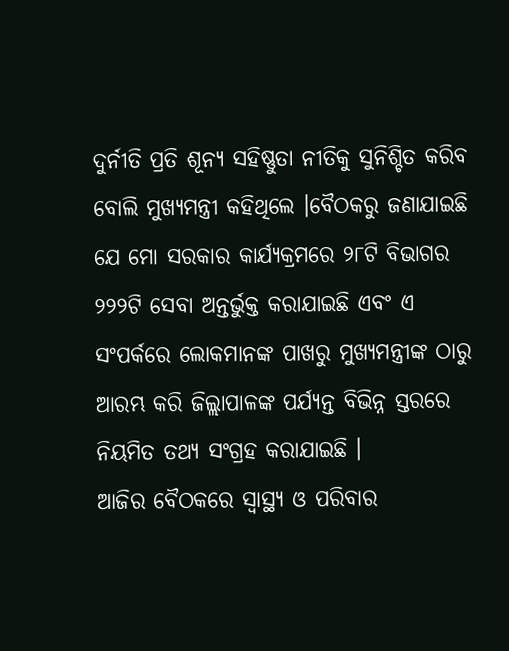ଦୁର୍ନୀତି ପ୍ରତି ଶୂନ୍ୟ ସହିଷ୍ଣୁତା ନୀତିକୁ ସୁନିଶ୍ଚିତ କରିବ ବୋଲି ମୁଖ୍ୟମନ୍ତ୍ରୀ କହିଥିଲେ ।ବୈଠକରୁ ଜଣାଯାଇଛି ଯେ ମୋ ସରକାର କାର୍ଯ୍ୟକ୍ରମରେ ୨୮ଟି ବିଭାଗର ୨୨୨ଟି ସେବା ଅନ୍ତର୍ଭୁକ୍ତ କରାଯାଇଛି ଏବଂ ଏ ସଂପର୍କରେ ଲୋକମାନଙ୍କ ପାଖରୁ ମୁଖ୍ୟମନ୍ତ୍ରୀଙ୍କ ଠାରୁ ଆରମ୍ଭ କରି ଜିଲ୍ଲାପାଳଙ୍କ ପର୍ଯ୍ୟନ୍ତ ବିଭିନ୍ନ ସ୍ତରରେ ନିୟମିତ ତଥ୍ୟ ସଂଗ୍ରହ କରାଯାଇଛି ।
ଆଜିର ବୈଠକରେ ସ୍ବାସ୍ଥ୍ୟ ଓ ପରିବାର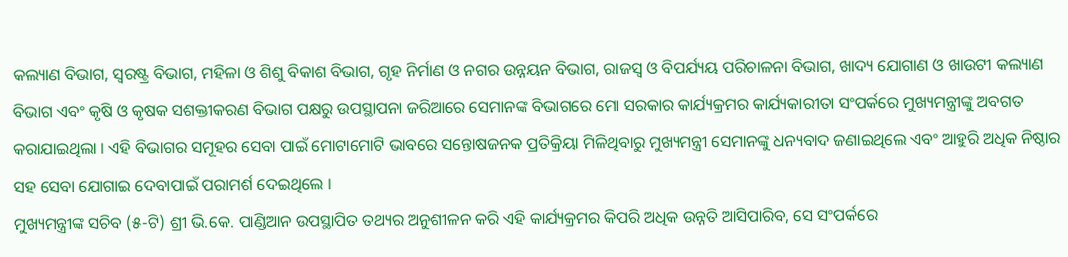କଲ୍ୟାଣ ବିଭାଗ, ସ୍ବରଷ୍ଟ୍ର ବିଭାଗ, ମହିଳା ଓ ଶିଶୁ ବିକାଶ ବିଭାଗ, ଗୃହ ନିର୍ମାଣ ଓ ନଗର ଉନ୍ନୟନ ବିଭାଗ, ରାଜସ୍ବ ଓ ବିପର୍ଯ୍ୟୟ ପରିଚାଳନା ବିଭାଗ, ଖାଦ୍ୟ ଯୋଗାଣ ଓ ଖାଉଟୀ କଲ୍ୟାଣ ବିଭାଗ ଏବଂ କୃଷି ଓ କୃଷକ ସଶକ୍ତୀକରଣ ବିଭାଗ ପକ୍ଷରୁ ଉପସ୍ଥାପନା ଜରିଆରେ ସେମାନଙ୍କ ବିଭାଗରେ ମୋ ସରକାର କାର୍ଯ୍ୟକ୍ରମର କାର୍ଯ୍ୟକାରୀତା ସଂପର୍କରେ ମୁଖ୍ୟମନ୍ତ୍ରୀଙ୍କୁ ଅବଗତ କରାଯାଇଥିଲା । ଏହି ବିଭାଗର ସମୂହର ସେବା ପାଇଁ ମୋଟାମୋଟି ଭାବରେ ସନ୍ତୋଷଜନକ ପ୍ରତିକ୍ରିୟା ମିଳିଥିବାରୁ ମୁଖ୍ୟମନ୍ତ୍ରୀ ସେମାନଙ୍କୁ ଧନ୍ୟବାଦ ଜଣାଇଥିଲେ ଏବଂ ଆହୁରି ଅଧିକ ନିଷ୍ଠାର ସହ ସେବା ଯୋଗାଇ ଦେବାପାଇଁ ପରାମର୍ଶ ଦେଇଥିଲେ ।
ମୁଖ୍ୟମନ୍ତ୍ରୀଙ୍କ ସଚିବ (୫-ଟି) ଶ୍ରୀ ଭି.କେ. ପାଣ୍ଡିଆନ ଉପସ୍ଥାପିତ ତଥ୍ୟର ଅନୁଶୀଳନ କରି ଏହି କାର୍ଯ୍ୟକ୍ରମର କିପରି ଅଧିକ ଉନ୍ନତି ଆସିପାରିବ, ସେ ସଂପର୍କରେ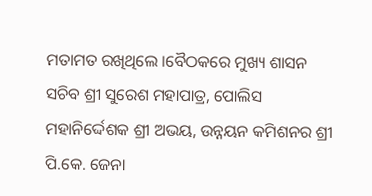ମତାମତ ରଖିଥିଲେ ।ବୈଠକରେ ମୁଖ୍ୟ ଶାସନ ସଚିବ ଶ୍ରୀ ସୁରେଶ ମହାପାତ୍ର, ପୋଲିସ ମହାନିର୍ଦ୍ଦେଶକ ଶ୍ରୀ ଅଭୟ, ଉନ୍ନୟନ କମିଶନର ଶ୍ରୀ ପି.କେ. ଜେନା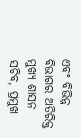ଏବଂ ବିଭିନ୍ନ ବିଭାଗର ଅତିରିକ୍ତ ମୁଖ୍ୟ ଶାସନ ସଚିବ, ପ୍ରମୁଖ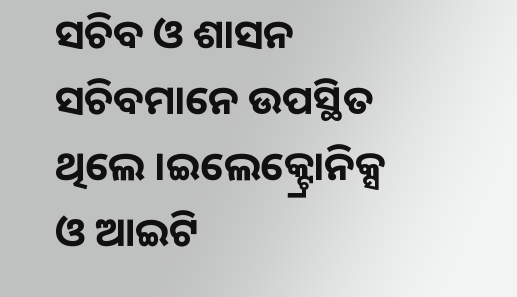ସଚିବ ଓ ଶାସନ ସଚିବମାନେ ଉପସ୍ଥିତ ଥିଲେ ।ଇଲେକ୍ଟ୍ରୋନିକ୍ସ ଓ ଆଇଟି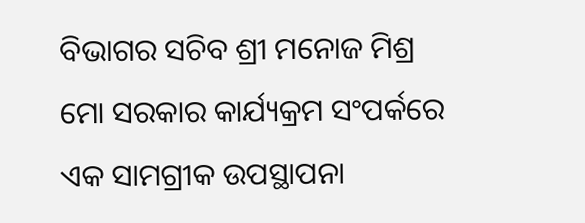ବିଭାଗର ସଚିବ ଶ୍ରୀ ମନୋଜ ମିଶ୍ର ମୋ ସରକାର କାର୍ଯ୍ୟକ୍ରମ ସଂପର୍କରେ ଏକ ସାମଗ୍ରୀକ ଉପସ୍ଥାପନା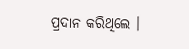ପ୍ରଦାନ କରିଥିଲେ ।